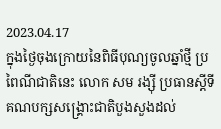2023.04.17
ក្នុងថ្ងៃចុងក្រោយនៃពិធីបុណ្យចូលឆ្នាំថ្មី ប្រពៃណីជាតិនេះ លោក សម រង្ស៊ី ប្រធានស្ដីទីគណបក្សសង្គ្រោះជាតិបួងសួងដល់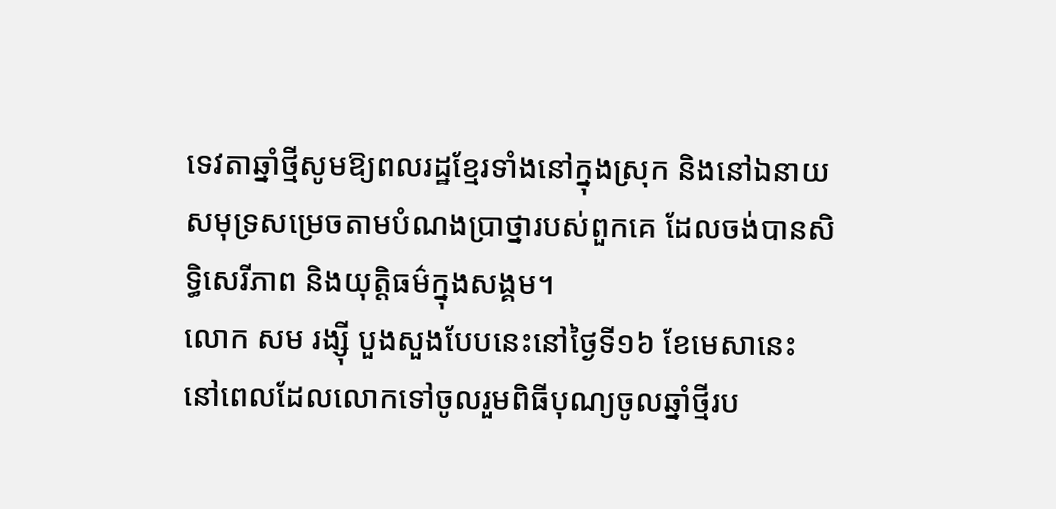ទេវតាឆ្នាំថ្មីសូមឱ្យពលរដ្ឋខ្មែរទាំងនៅក្នុងស្រុក និងនៅឯនាយសមុទ្រសម្រេចតាមបំណងប្រាថ្នារបស់ពួកគេ ដែលចង់បានសិទ្ធិសេរីភាព និងយុត្តិធម៌ក្នុងសង្គម។
លោក សម រង្ស៊ី បួងសួងបែបនេះនៅថ្ងៃទី១៦ ខែមេសានេះ នៅពេលដែលលោកទៅចូលរួមពិធីបុណ្យចូលឆ្នាំថ្មីរប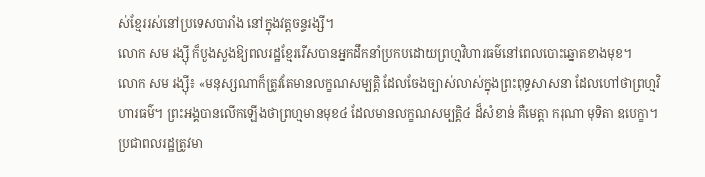ស់ខ្មែររស់នៅប្រទេសបារាំង នៅក្នុងវត្តចន្ទរង្សី។
លោក សម រង្ស៊ី ក៏បួងសួងឱ្យពលរដ្ឋខ្មែររើសបានអ្នកដឹកនាំប្រកបដោយព្រហ្មវិហារធម៌នៅពេលបោះឆ្នោតខាងមុខ។
លោក សម រង្ស៊ី៖ «មនុស្សណាក៏ត្រូវតែមានលក្ខណសម្បត្តិ ដែលចែងច្បាស់លាស់ក្នុងព្រះពុទ្ធសាសនា ដែលហៅថាព្រហ្មវិហារធម៌។ ព្រះអង្គបានលើកឡើងថាព្រហ្មមានមុខ៤ ដែលមានលក្ខណសម្បត្តិ៤ ដ៏សំខាន់ គឺមេត្តា ករុណា មុទិតា ឧបេក្ខា។ ប្រជាពលរដ្ឋត្រូវមា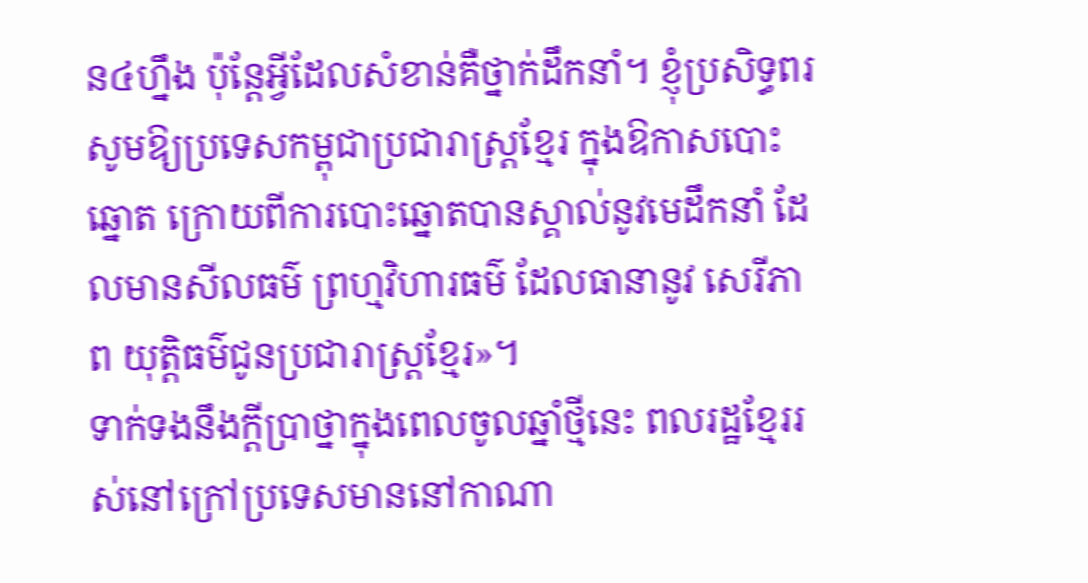ន៤ហ្នឹង ប៉ុន្តែអ្វីដែលសំខាន់គឺថ្នាក់ដឹកនាំ។ ខ្ញុំប្រសិទ្ធពរសូមឱ្យប្រទេសកម្ពុជាប្រជារាស្ត្រខ្មែរ ក្នុងឱកាសបោះឆ្នោត ក្រោយពីការបោះឆ្នោតបានស្គាល់នូវមេដឹកនាំ ដែលមានសីលធម៌ ព្រហ្មវិហារធម៌ ដែលធានានូវ សេរីភាព យុត្តិធម៌ជូនប្រជារាស្ត្រខ្មែរ»។
ទាក់ទងនឹងក្តីប្រាថ្នាក្នុងពេលចូលឆ្នាំថ្មីនេះ ពលរដ្ឋខ្មែររស់នៅក្រៅប្រទេសមាននៅកាណា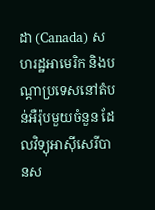ដា (Canada) សហរដ្ឋអាមេរិក និងបណ្ដាប្រទេសនៅតំបន់អឺរ៉ុបមួយចំនួន ដែលវិទ្យុអាស៊ីសេរីបានស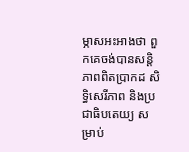ម្ភាសអះអាងថា ពួកគេចង់បានសន្តិភាពពិតប្រាកដ សិទ្ធិសេរីភាព និងប្រជាធិបតេយ្យ សម្រាប់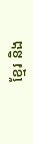ខ្មែរ និង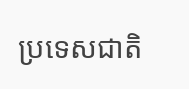ប្រទេសជាតិ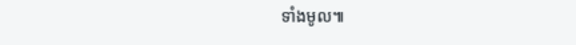ទាំងមូល៕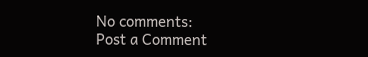No comments:
Post a Comment